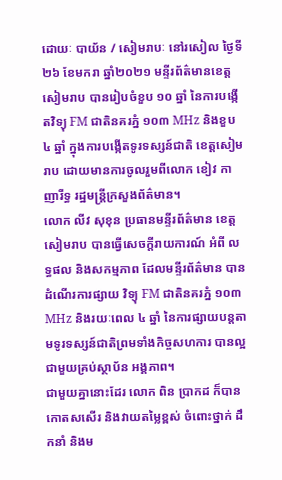ដោយៈ បាយ័ន / សៀមរាបៈ នៅរសៀល ថ្ងៃទី២៦ ខែមករា ឆ្នាំ២០២១ មន្ទីរព័ត៌មានខេត្ត សៀមរាប បានរៀបចំខួប ១០ ឆ្នាំ នៃការបង្កើតវិទ្យុ FM ជាតិនគរភ្នំ ១០៣ MHz និងខួប ៤ ឆ្នាំ ក្នុងការបង្កើតទូរទស្សន៍ជាតិ ខេត្តសៀមរាប ដោយមានការចូលរួមពីលោក ខៀវ កាញារីទ្ធ រដ្ឋមន្ត្រីក្រសួងព័ត៌មាន។
លោក លីវ សុខុន ប្រធានមន្ទីរព័ត៌មាន ខេត្តសៀមរាប បានធ្វើសេចក្តីរាយការណ៍ អំពី លទ្ធផល និងសកម្មភាព ដែលមន្ទីរព័ត៌មាន បានដំណើរការផ្សាយ វិទ្យុ FM ជាតិនគរភ្នំ ១០៣ MHz និងរយៈពេល ៤ ឆ្នាំ នៃការផ្សាយបន្តតាមទូរទស្សន៍ជាតិព្រមទាំងកិច្ចសហការ បានល្អ ជាមួយគ្រប់ស្ថាប័ន អង្គភាព។
ជាមួយគ្នានោះដែរ លោក ពិន ប្រាកដ ក៏បានកោតសសើរ និងវាយតម្លៃខ្ពស់ ចំពោះថ្នាក់ ដឹកនាំ និងម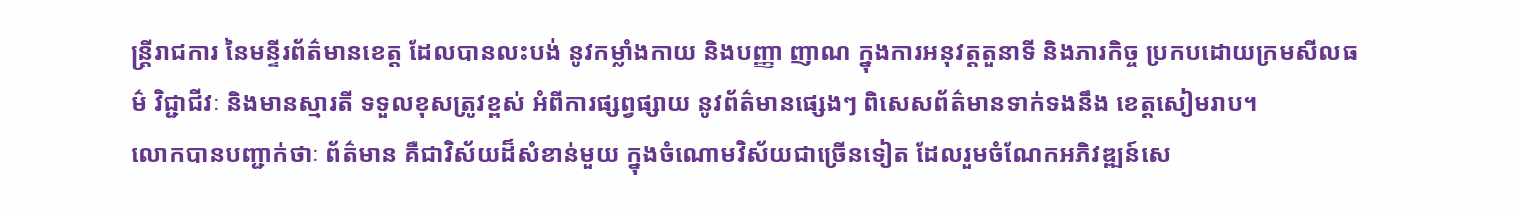ន្ត្រីរាជការ នៃមន្ទីរព័ត៌មានខេត្ត ដែលបានលះបង់ នូវកម្លាំងកាយ និងបញ្ញា ញាណ ក្នុងការអនុវត្តតួនាទី និងភារកិច្ច ប្រកបដោយក្រមសីលធម៌ វិជ្ជាជីវៈ និងមានស្មារតី ទទួលខុសត្រូវខ្ពស់ អំពីការផ្សព្វផ្សាយ នូវព័ត៌មានផ្សេងៗ ពិសេសព័ត៌មានទាក់ទងនឹង ខេត្តសៀមរាប។
លោកបានបញ្ជាក់ថាៈ ព័ត៌មាន គឺជាវិស័យដ៏សំខាន់មួយ ក្នុងចំណោមវិស័យជាច្រើនទៀត ដែលរួមចំណែកអភិវឌ្ឍន៍សេ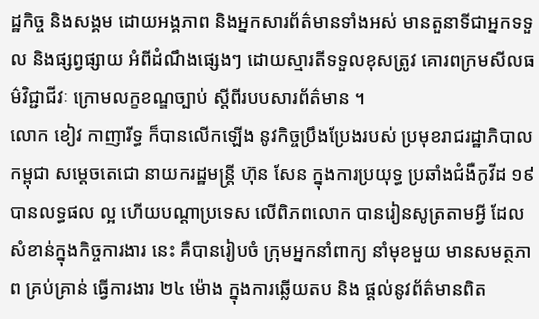ដ្ឋកិច្ច និងសង្គម ដោយអង្គភាព និងអ្នកសារព័ត៌មានទាំងអស់ មានតួនាទីជាអ្នកទទួល និងផ្សព្វផ្សាយ អំពីដំណឹងផ្សេងៗ ដោយស្មារតីទទួលខុសត្រូវ គោរពក្រមសីលធម៌វិជ្ជាជីវៈ ក្រោមលក្ខខណ្ឌច្បាប់ ស្តីពីរបបសារព័ត៌មាន ។
លោក ខៀវ កាញារីទ្ធ ក៏បានលើកឡើង នូវកិច្ចប្រឹងប្រែងរបស់ ប្រមុខរាជរដ្ឋាភិបាលកម្ពុជា សម្តេចតេជោ នាយករដ្ឋមន្ត្រី ហ៊ុន សែន ក្នុងការប្រយុទ្ធ ប្រឆាំងជំងឺកូវីដ ១៩បានលទ្ធផល ល្អ ហើយបណ្តាប្រទេស លើពិភពលោក បានរៀនសូត្រតាមអ្វី ដែលសំខាន់ក្នុងកិច្ចការងារ នេះ គឺបានរៀបចំ ក្រុមអ្នកនាំពាក្យ នាំមុខមួយ មានសមត្ថភាព គ្រប់គ្រាន់ ធ្វើការងារ ២៤ ម៉ោង ក្នុងការឆ្លើយតប និង ផ្តល់នូវព័ត៌មានពិត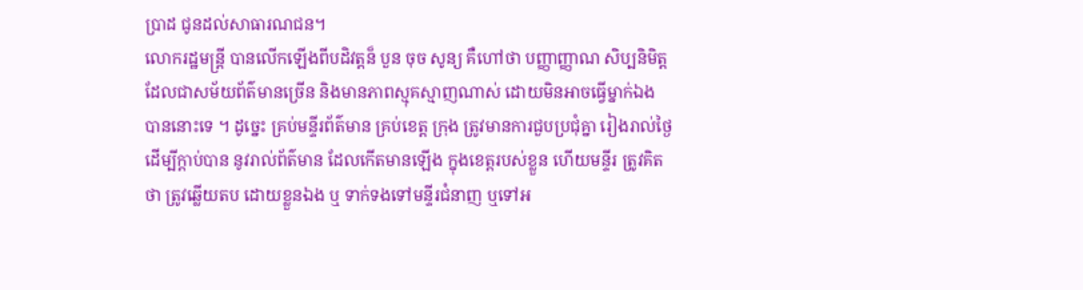ប្រាដ ជូនដល់សាធារណជន។
លោករដ្ឋមន្ត្រី បានលើកឡើងពីបដិវត្តន៏ បួន ចុច សូន្យ គឺហៅថា បញ្ញាញ្ញាណ សិប្បនិមិត្ត ដែលជាសម័យព័ត៌មានច្រើន និងមានភាពស្មុគស្មាញណាស់ ដោយមិនអាចធ្វើម្នាក់ឯង បាននោះទេ ។ ដូច្នេះ គ្រប់មន្ទីរព័ត៌មាន គ្រប់ខេត្ត ក្រុង ត្រូវមានការជួបប្រជុំគ្នា រៀងរាល់ថ្ងៃ ដើម្បីក្តាប់បាន នូវរាល់ព័ត៌មាន ដែលកើតមានឡើង ក្នុងខេត្តរបស់ខ្លួន ហើយមន្ទីរ ត្រូវគិតថា ត្រូវឆ្លើយតប ដោយខ្លួនឯង ឬ ទាក់ទងទៅមន្ទីរជំនាញ ឬទៅអ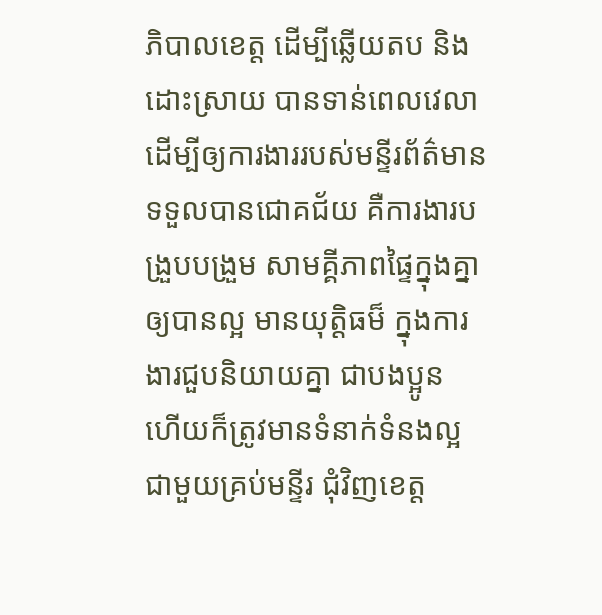ភិបាលខេត្ត ដើម្បីឆ្លើយតប និងដោះស្រាយ បានទាន់ពេលវេលា ដើម្បីឲ្យការងាររបស់មន្ទីរព័ត៌មាន ទទួលបានជោគជ័យ គឺការងារបង្រួបបង្រួម សាមគ្គីភាពផ្ទៃក្នុងគ្នា ឲ្យបានល្អ មានយុត្តិធម៏ ក្នុងការងារជួបនិយាយគ្នា ជាបងប្អូន ហើយក៏ត្រូវមានទំនាក់ទំនងល្អជាមួយគ្រប់មន្ទីរ ជុំវិញខេត្ត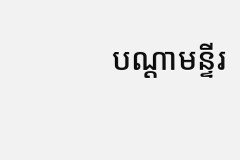បណ្តាមន្ទីរ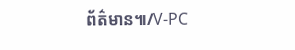ព័ត៌មាន៕/V-PC